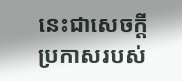នេះជាសេចក្ដីប្រកាសរបស់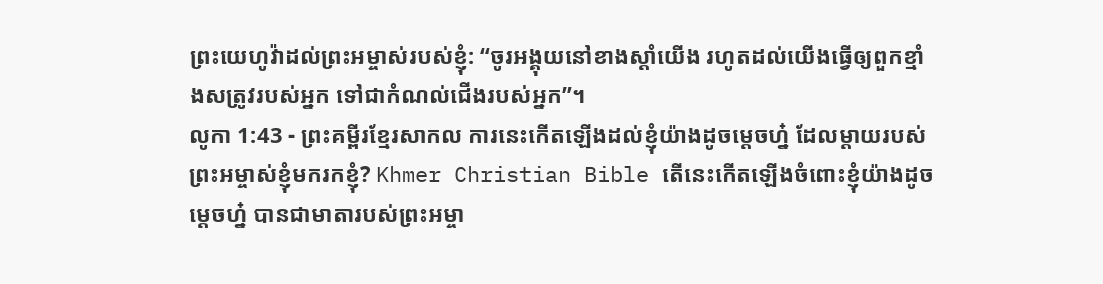ព្រះយេហូវ៉ាដល់ព្រះអម្ចាស់របស់ខ្ញុំ: “ចូរអង្គុយនៅខាងស្ដាំយើង រហូតដល់យើងធ្វើឲ្យពួកខ្មាំងសត្រូវរបស់អ្នក ទៅជាកំណល់ជើងរបស់អ្នក”។
លូកា 1:43 - ព្រះគម្ពីរខ្មែរសាកល ការនេះកើតឡើងដល់ខ្ញុំយ៉ាងដូចម្ដេចហ្ន៎ ដែលម្ដាយរបស់ព្រះអម្ចាស់ខ្ញុំមករកខ្ញុំ? Khmer Christian Bible តើនេះកើតឡើងចំពោះខ្ញុំយ៉ាងដូចម្ដេចហ្ន៎ បានជាមាតារបស់ព្រះអម្ចា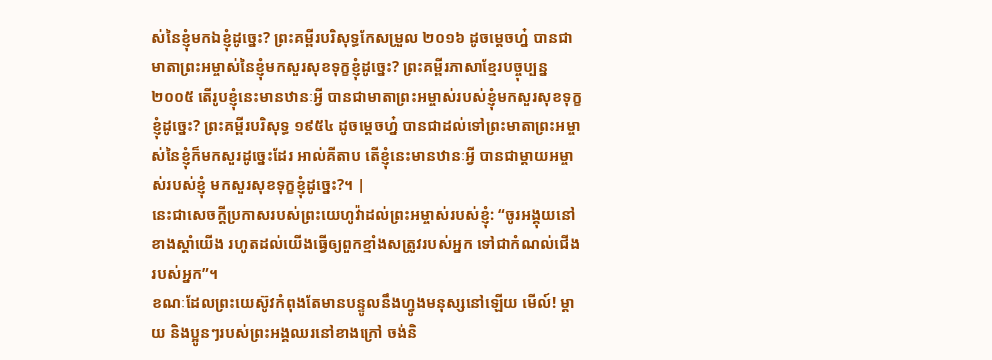ស់នៃខ្ញុំមកឯខ្ញុំដូច្នេះ? ព្រះគម្ពីរបរិសុទ្ធកែសម្រួល ២០១៦ ដូចម្តេចហ្ន៎ បានជាមាតាព្រះអម្ចាស់នៃខ្ញុំមកសួរសុខទុក្ខខ្ញុំដូច្នេះ? ព្រះគម្ពីរភាសាខ្មែរបច្ចុប្បន្ន ២០០៥ តើរូបខ្ញុំនេះមានឋានៈអ្វី បានជាមាតាព្រះអម្ចាស់របស់ខ្ញុំមកសួរសុខទុក្ខខ្ញុំដូច្នេះ? ព្រះគម្ពីរបរិសុទ្ធ ១៩៥៤ ដូចម្តេចហ្ន៎ បានជាដល់ទៅព្រះមាតាព្រះអម្ចាស់នៃខ្ញុំក៏មកសួរដូច្នេះដែរ អាល់គីតាប តើខ្ញុំនេះមានឋានៈអ្វី បានជាម្តាយអម្ចាស់របស់ខ្ញុំ មកសួរសុខទុក្ខខ្ញុំដូច្នេះ?។ |
នេះជាសេចក្ដីប្រកាសរបស់ព្រះយេហូវ៉ាដល់ព្រះអម្ចាស់របស់ខ្ញុំ: “ចូរអង្គុយនៅខាងស្ដាំយើង រហូតដល់យើងធ្វើឲ្យពួកខ្មាំងសត្រូវរបស់អ្នក ទៅជាកំណល់ជើងរបស់អ្នក”។
ខណៈដែលព្រះយេស៊ូវកំពុងតែមានបន្ទូលនឹងហ្វូងមនុស្សនៅឡើយ មើល៍! ម្ដាយ និងប្អូនៗរបស់ព្រះអង្គឈរនៅខាងក្រៅ ចង់និ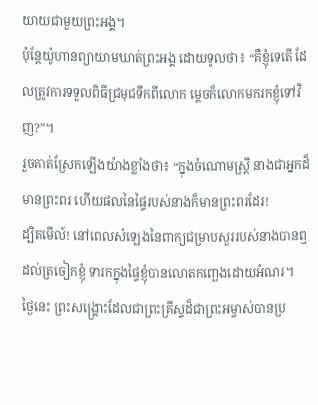យាយជាមួយព្រះអង្គ។
ប៉ុន្តែយ៉ូហានព្យាយាមឃាត់ព្រះអង្គ ដោយទូលថា៖ “គឺខ្ញុំទេតើ ដែលត្រូវការទទួលពិធីជ្រមុជទឹកពីលោក ម្ដេចក៏លោកមករកខ្ញុំទៅវិញ?”។
រួចគាត់ស្រែកឡើងយ៉ាងខ្លាំងថា៖ “ក្នុងចំណោមស្ត្រី នាងជាអ្នកដ៏មានព្រះពរ ហើយផលនៃផ្ទៃរបស់នាងក៏មានព្រះពរដែរ!
ដ្បិតមើល៍! នៅពេលសំឡេងនៃពាក្យជម្រាបសួររបស់នាងបានឮដល់ត្រចៀកខ្ញុំ ទារកក្នុងផ្ទៃខ្ញុំបានលោតកញ្ឆេងដោយអំណរ។
ថ្ងៃនេះ ព្រះសង្គ្រោះដែលជាព្រះគ្រីស្ទដ៏ជាព្រះអម្ចាស់បានប្រ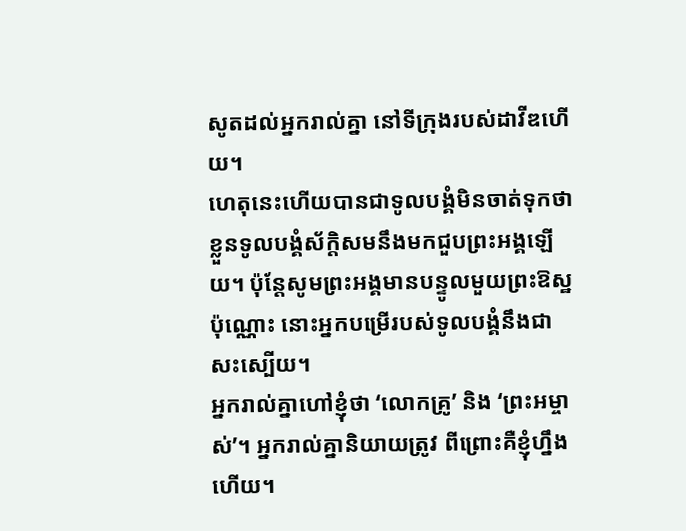សូតដល់អ្នករាល់គ្នា នៅទីក្រុងរបស់ដាវីឌហើយ។
ហេតុនេះហើយបានជាទូលបង្គំមិនចាត់ទុកថាខ្លួនទូលបង្គំស័ក្ដិសមនឹងមកជួបព្រះអង្គឡើយ។ ប៉ុន្តែសូមព្រះអង្គមានបន្ទូលមួយព្រះឱស្ឋប៉ុណ្ណោះ នោះអ្នកបម្រើរបស់ទូលបង្គំនឹងជាសះស្បើយ។
អ្នករាល់គ្នាហៅខ្ញុំថា ‘លោកគ្រូ’ និង ‘ព្រះអម្ចាស់’។ អ្នករាល់គ្នានិយាយត្រូវ ពីព្រោះគឺខ្ញុំហ្នឹងហើយ។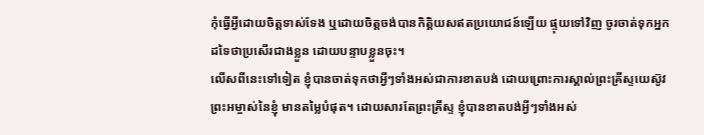កុំធ្វើអ្វីដោយចិត្តទាស់ទែង ឬដោយចិត្តចង់បានកិត្តិយសឥតប្រយោជន៍ឡើយ ផ្ទុយទៅវិញ ចូរចាត់ទុកអ្នកដទៃថាប្រសើរជាងខ្លួន ដោយបន្ទាបខ្លួនចុះ។
លើសពីនេះទៅទៀត ខ្ញុំបានចាត់ទុកថាអ្វីៗទាំងអស់ជាការខាតបង់ ដោយព្រោះការស្គាល់ព្រះគ្រីស្ទយេស៊ូវព្រះអម្ចាស់នៃខ្ញុំ មានតម្លៃបំផុត។ ដោយសារតែព្រះគ្រីស្ទ ខ្ញុំបានខាតបង់អ្វីៗទាំងអស់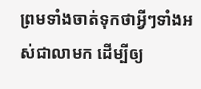ព្រមទាំងចាត់ទុកថាអ្វីៗទាំងអស់ជាលាមក ដើម្បីឲ្យ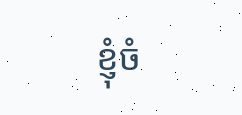ខ្ញុំចំ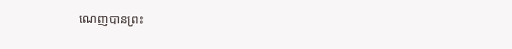ណេញបានព្រះ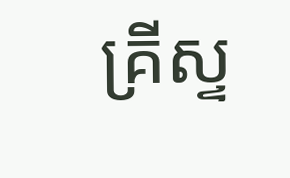គ្រីស្ទ